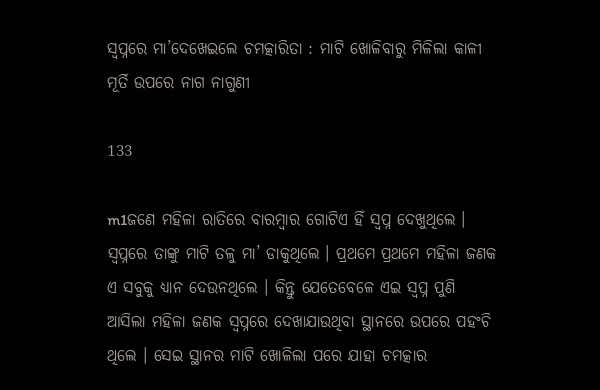ସ୍ୱପ୍ନରେ ମା’ଦେଖେଇଲେ ଚମତ୍କାରିତା : ମାଟି ଖୋଳିବାରୁ ମିଳିଲା କାଳୀ ମୂର୍ତି ଉପରେ ନାଗ ନାଗୁଣୀ

133

m1ଜଣେ ମହିଳା ରାତିରେ ବାରମ୍ବାର ଗୋଟିଏ ହିଁ ସ୍ୱପ୍ନ ଦେଖୁଥିଲେ । ସ୍ୱପ୍ନରେ ତାଙ୍କୁ ମାଟି ତଳୁ ମା’ ଡାକୁଥିଲେ । ପ୍ରଥମେ ପ୍ରଥମେ ମହିଳା ଜଣକ ଏ ସବୁକୁ ଧ୍ୟାନ ଦେଉନଥିଲେ । କିନ୍ତୁ ଯେତେବେଳେ ଏଇ ସ୍ୱପ୍ନ ପୁଣି ଆସିଲା ମହିଳା ଜଣକ ସ୍ୱପ୍ନରେ ଦେଖାଯାଉଥିବା ସ୍ଥାନରେ ଉପରେ ପହଂଚି ଥିଲେ । ସେଇ ସ୍ଥାନର ମାଟି ଖୋଳିଲା ପରେ ଯାହା ଚମତ୍କାର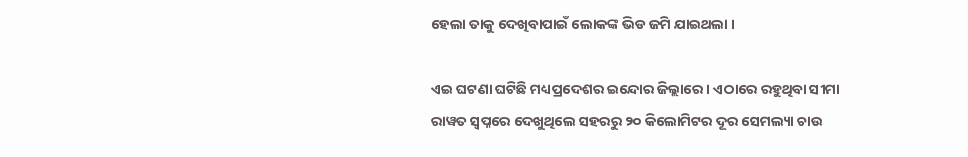ହେଲା ତାକୁ ଦେଖିବାପାଇଁ ଲୋକଙ୍କ ଭିଡ ଜମି ଯାଇଥଲା ।

ଏଇ ଘଟଣା ଘଟିଛି ମଧ୍ୟପ୍ରଦେଶର ଇନ୍ଦୋର ଜିଲ୍ଲାରେ । ଏଠାରେ ରହୁଥିବା ସୀମା ରାୱତ ସ୍ୱପ୍ନରେ ଦେଖୁଥିଲେ ସହରରୁ ୨୦ କିଲୋମିଟର ଦୂର ସେମଲ୍ୟା ଚାଉ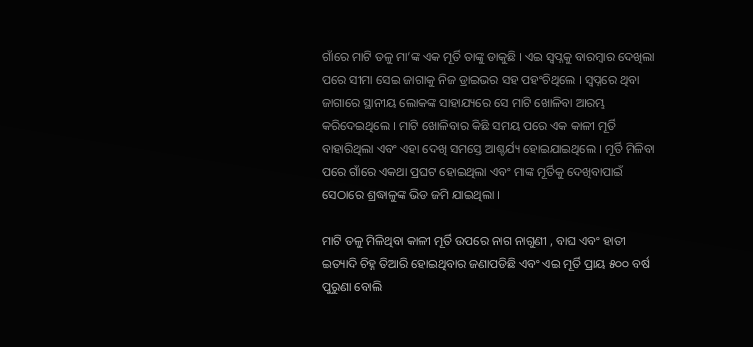ଗାଁରେ ମାଟି ତଳୁ ମା’ଙ୍କ ଏକ ମୂର୍ତି ତାଙ୍କୁ ଡାକୁଛି । ଏଇ ସ୍ୱପ୍ନକୁ ବାରମ୍ବାର ଦେଖିଲା ପରେ ସୀମା ସେଇ ଜାଗାକୁ ନିଜ ଡ୍ରାଇଭର ସହ ପହଂଚିଥିଲେ । ସ୍ୱପ୍ନରେ ଥିବା ଜାଗାରେ ସ୍ଥାନୀୟ ଲୋକଙ୍କ ସାହାଯ୍ୟରେ ସେ ମାଟି ଖୋଳିବା ଆରମ୍ଭ କରିଦେଇଥିଲେ । ମାଟି ଖୋଳିବାର କିଛି ସମୟ ପରେ ଏକ କାଳୀ ମୂର୍ତି ବାହାରିଥିଲା ଏବଂ ଏହା ଦେଖି ସମସ୍ତେ ଆଶ୍ଚର୍ଯ୍ୟ ହୋଇଯାଇଥିଲେ । ମୂର୍ତି ମିଳିବା ପରେ ଗାଁରେ ଏକଥା ପ୍ରଘଟ ହୋଇଥିଲା ଏବଂ ମାଙ୍କ ମୂର୍ତିକୁ ଦେଖିବାପାଇଁ ସେଠାରେ ଶ୍ରଦ୍ଧାଳୁଙ୍କ ଭିଡ ଜମି ଯାଇଥିଲା ।

ମାଟି ତଳୁ ମିଳିଥିବା କାଳୀ ମୂର୍ତି ଉପରେ ନାଗ ନାଗୁଣୀ , ବାଘ ଏବଂ ହାତୀ ଇତ୍ୟାଦି ଚିହ୍ନ ତିଆରି ହୋଇଥିବାର ଜଣାପଡିଛି ଏବଂ ଏଇ ମୂର୍ତି ପ୍ରାୟ ୫୦୦ ବର୍ଷ ପୁରୁଣା ବୋଲି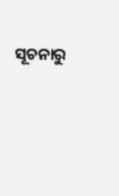ସୂଚନାରୁ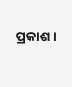ପ୍ରକାଶ ।